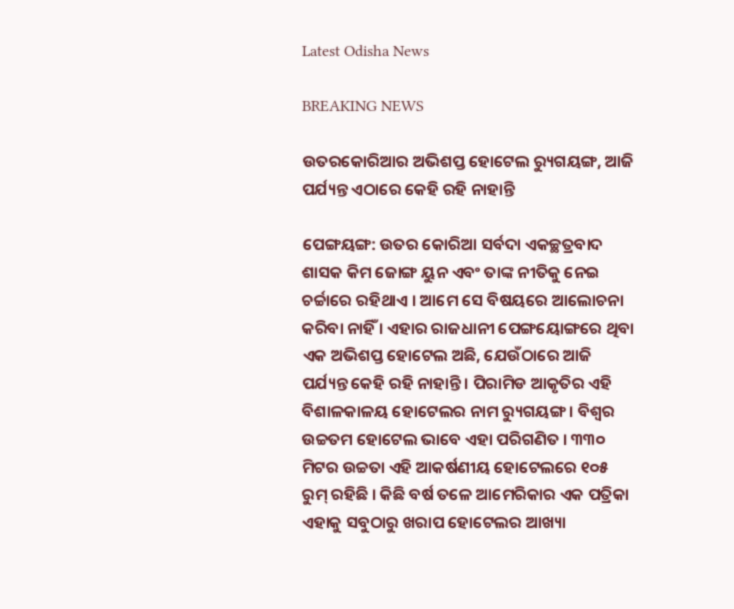Latest Odisha News

BREAKING NEWS

ଉତରକୋରିଆର ଅଭିଶପ୍ତ ହୋଟେଲ ର‌୍ୟୁଗୟଙ୍ଗ, ଆଜି ପର୍ଯ୍ୟନ୍ତ ଏଠାରେ କେହି ରହି ନାହାନ୍ତି

ପେଙ୍ଗୟଙ୍ଗ: ଉତର କୋରିଆ ସର୍ବଦା ଏକଚ୍ଛତ୍ରବାଦ ଶାସକ କିମ ଜୋଙ୍ଗ ୟୁନ ଏବଂ ତାଙ୍କ ନୀତିକୁ ନେଇ ଚର୍ଚ୍ଚାରେ ରହିଥାଏ । ଆମେ ସେ ବିଷୟରେ ଆଲୋଚନା କରିବା ନାହିଁ । ଏହାର ରାଜଧାନୀ ପେଙ୍ଗୟୋଙ୍ଗରେ ଥିବା ଏକ ଅଭିଶପ୍ତ ହୋଟେଲ ଅଛି, ଯେଉଁଠାରେ ଆଜି ପର୍ଯ୍ୟନ୍ତ କେହି ରହି ନାହାନ୍ତି । ପିରାମିଡ ଆକୃତିର ଏହି ବିଶାଳକାଳୟ ହୋଟେଲର ନାମ ର‌୍ୟୁଗୟଙ୍ଗ । ବିଶ୍ୱର ଉଚ୍ଚତମ ହୋଟେଲ ଭାବେ ଏହା ପରିଗଣିତ । ୩୩୦ ମିଟର ଉଚ୍ଚତା ଏହି ଆକର୍ଷଣୀୟ ହୋଟେଲରେ ୧୦୫ ରୁମ୍ ରହିଛି । କିଛି ବର୍ଷ ତଳେ ଆମେରିକାର ଏକ ପତ୍ରିକା ଏହାକୁ ସବୁଠାରୁ ଖରାପ ହୋଟେଲର ଆଖ୍ୟା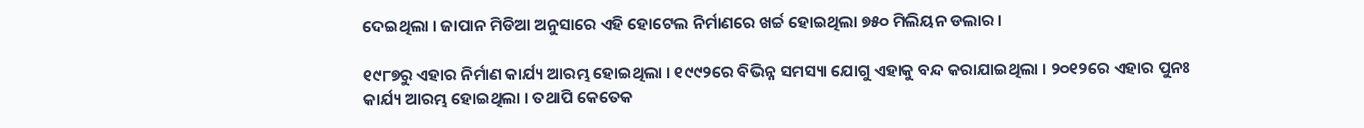ଦେଇଥିଲା । ଜାପାନ ମିଡିଆ ଅନୁସାରେ ଏହି ହୋଟେଲ ନିର୍ମାଣରେ ଖର୍ଚ୍ଚ ହୋଇଥିଲା ୭୫୦ ମିଲିୟନ ଡଲାର ।

୧୯୮୭ରୁ ଏହାର ନିର୍ମାଣ କାର୍ଯ୍ୟ ଆରମ୍ଭ ହୋଇଥିଲା । ୧୯୯୨ରେ ବିଭିନ୍ନ ସମସ୍ୟା ଯୋଗୁ ଏହାକୁ ବନ୍ଦ କରାଯାଇଥିଲା । ୨୦୧୨ରେ ଏହାର ପୁନଃ କାର୍ଯ୍ୟ ଆରମ୍ଭ ହୋଇଥିଲା । ତଥାପି କେତେକ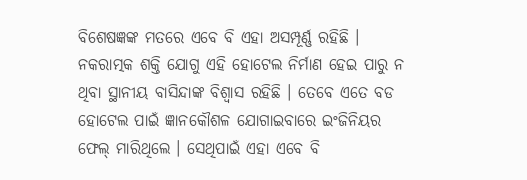ବିଶେଷଜ୍ଞଙ୍କ ମତରେ ଏବେ ବି ଏହା ଅସମ୍ପୂର୍ଣ୍ଣ ରହିଛି । ନକରାତ୍ମକ ଶକ୍ତି ଯୋଗୁ ଏହି ହୋଟେଲ ନିର୍ମାଣ ହେଇ ପାରୁ ନ ଥିବା ସ୍ଥାନୀୟ ବାସିନ୍ଦାଙ୍କ ବିଶ୍ୱାସ ରହିଛି । ତେବେ ଏତେ ବଡ ହୋଟେଲ ପାଇଁ ଜ୍ଞାନକୌଶଳ ଯୋଗାଇବାରେ ଇଂଜିନିୟର ଫେଲ୍ ମାରିଥିଲେ । ସେଥିପାଇଁ ଏହା ଏବେ ବି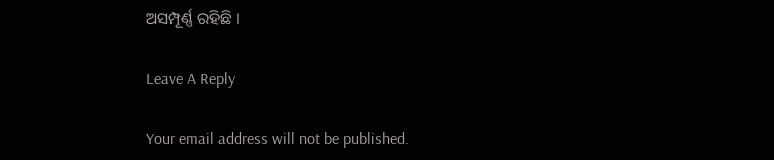ଅସମ୍ପୂର୍ଣ୍ଣ ରହିଛି ।

Leave A Reply

Your email address will not be published.